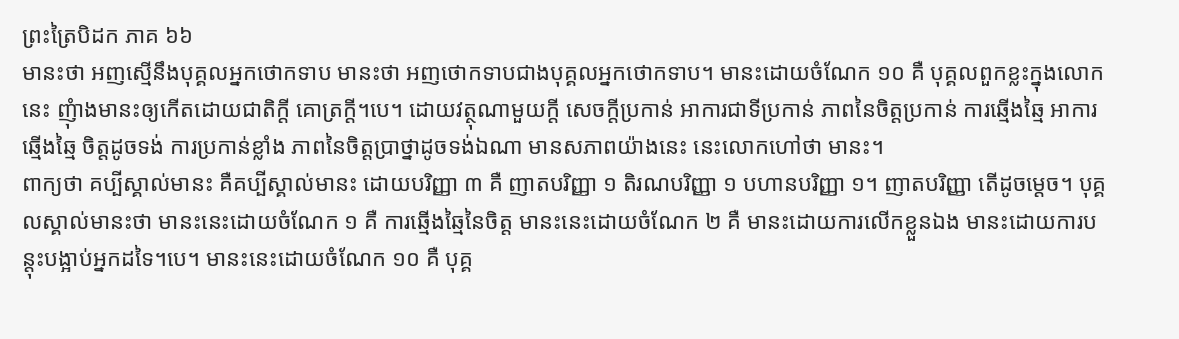ព្រះត្រៃបិដក ភាគ ៦៦
មានះថា អញស្មើនឹងបុគ្គលអ្នកថោកទាប មានះថា អញថោកទាបជាងបុគ្គលអ្នកថោកទាប។ មានះដោយចំណែក ១០ គឺ បុគ្គលពួកខ្លះក្នុងលោកនេះ ញុំាងមានះឲ្យកើតដោយជាតិក្តី គោត្រក្តី។បេ។ ដោយវត្ថុណាមួយក្តី សេចក្តីប្រកាន់ អាការជាទីប្រកាន់ ភាពនៃចិត្តប្រកាន់ ការឆ្មើងឆ្មៃ អាការឆ្មើងឆ្មៃ ចិត្តដូចទង់ ការប្រកាន់ខ្លាំង ភាពនៃចិត្តប្រាថ្នាដូចទង់ឯណា មានសភាពយ៉ាងនេះ នេះលោកហៅថា មានះ។
ពាក្យថា គប្បីស្គាល់មានះ គឺគប្បីស្គាល់មានះ ដោយបរិញ្ញា ៣ គឺ ញាតបរិញ្ញា ១ តិរណបរិញ្ញា ១ បហានបរិញ្ញា ១។ ញាតបរិញ្ញា តើដូចម្តេច។ បុគ្គលស្គាល់មានះថា មានះនេះដោយចំណែក ១ គឺ ការឆ្មើងឆ្មៃនៃចិត្ត មានះនេះដោយចំណែក ២ គឺ មានះដោយការលើកខ្លួនឯង មានះដោយការបន្តុះបង្អាប់អ្នកដទៃ។បេ។ មានះនេះដោយចំណែក ១០ គឺ បុគ្គ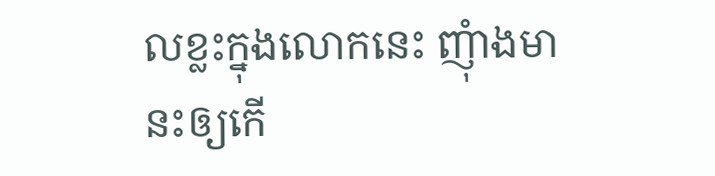លខ្លះក្នុងលោកនេះ ញុំាងមានះឲ្យកើ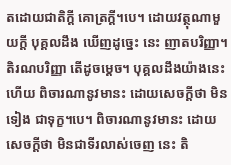តដោយជាតិក្តី គោត្រក្តី។បេ។ ដោយវត្ថុណាមួយក្តី បុគ្គលដឹង ឃើញដូច្នេះ នេះ ញាតបរិញ្ញា។ តិរណបរិញ្ញា តើដូចម្តេច។ បុគ្គលដឹងយ៉ាងនេះហើយ ពិចារណានូវមានះ ដោយសេចក្តីថា មិនទៀង ជាទុក្ខ។បេ។ ពិចារណានូវមានះ ដោយសេចក្តីថា មិនជាទីរលាស់ចេញ នេះ តិ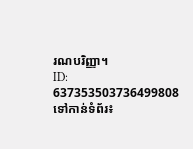រណបរិញ្ញា។
ID: 637353503736499808
ទៅកាន់ទំព័រ៖